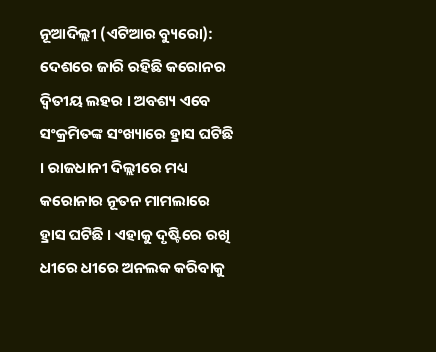ନୂଆଦିଲ୍ଲୀ (ଏଟିଆର ବ୍ୟୁରୋ): ଦେଶରେ ଜାରି ରହିଛି କରୋନର ଦ୍ୱିତୀୟ ଲହର । ଅବଶ୍ୟ ଏବେ ସଂକ୍ରମିତଙ୍କ ସଂଖ୍ୟାରେ ହ୍ରାସ ଘଟିଛି । ରାଜଧାନୀ ଦିଲ୍ଲୀରେ ମଧ୍ୟ କରୋନାର ନୂତନ ମାମଲାରେ ହ୍ରାସ ଘଟିଛି । ଏହାକୁ ଦୃଷ୍ଟିରେ ରଖି ଧୀରେ ଧୀରେ ଅନଲକ କରିବାକୁ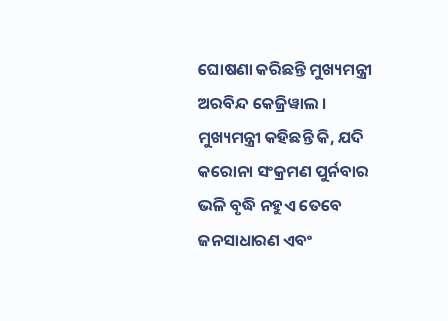ଘୋଷଣା କରିଛନ୍ତି ମୁଖ୍ୟମନ୍ତ୍ରୀ ଅରବିନ୍ଦ କେଜ୍ରିୱାଲ ।
ମୁଖ୍ୟମନ୍ତ୍ରୀ କହିଛନ୍ତି କି, ଯଦି କରୋନା ସଂକ୍ରମଣ ପୁର୍ନବାର ଭଳି ବୃଦ୍ଧି ନହୁଏ ତେବେ ଜନସାଧାରଣ ଏବଂ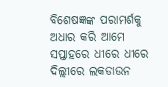ବିଶେଷଜ୍ଞଙ୍କ ପରାମର୍ଶକୁ ଅଧାର କରି ଆମେ ସପ୍ତାହରେ ଧୀରେ ଧୀରେ ଦିଲ୍ଲୀରେ ଲକଡାଉନ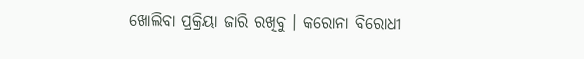ଖୋଲିବା ପ୍ରକ୍ରିୟା ଜାରି ରଖିବୁ । କରୋନା ବିରୋଧୀ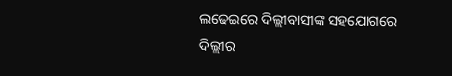ଲଢେଇରେ ଦିଲ୍ଲୀବାସୀଙ୍କ ସହଯୋଗରେ ଦିଲ୍ଲୀର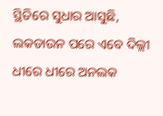ସ୍ଥିତିରେ ସୁଧାର ଆସୁଛି, ଲକଡାଉନ ପରେ ଏବେ ଦିଲ୍ଲୀ ଧୀରେ ଧୀରେ ଅନଲକ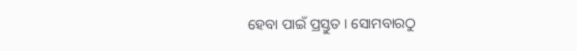ହେବା ପାଇଁ ପ୍ରସ୍ତୁତ । ସୋମବାରଠୁ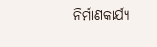ନିର୍ମାଣକାର୍ଯ୍ୟ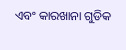ଏବଂ କାରଖାନା ଗୁଡିକ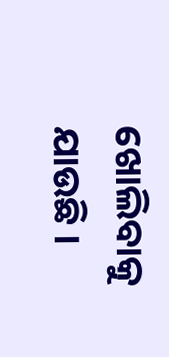ଖୋଲିବାକୁ ଯାଉଛି ।